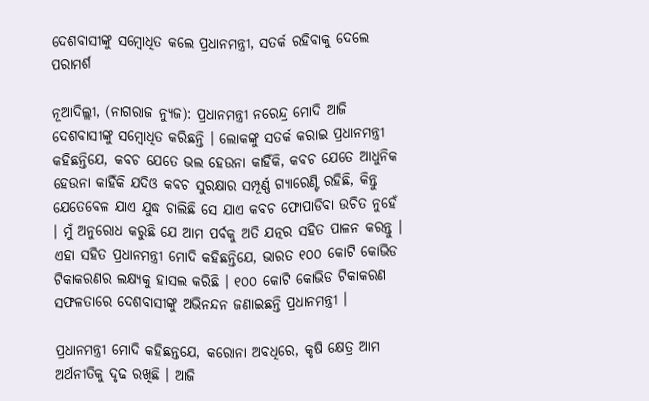ଦେଶବାସୀଙ୍କୁ ସମ୍ବୋଧିତ କଲେ ପ୍ରଧାନମନ୍ତ୍ରୀ, ସତର୍କ ରହିବାକୁ ଦେଲେ ପରାମର୍ଶ

ନୂଆଦିଲ୍ଲୀ, (ନାଗରାଜ ନ୍ୟୁଜ): ପ୍ରଧାନମନ୍ତ୍ରୀ ନରେନ୍ଦ୍ର ମୋଦି ଆଜି ଦେଶବାସୀଙ୍କୁ ସମ୍ବୋଧିତ କରିଛନ୍ତି । ଲୋକଙ୍କୁ ସତର୍କ କରାଇ ପ୍ରଧାନମନ୍ତ୍ରୀ କହିଛନ୍ତିଯେ, କବଚ ଯେତେ ଭଲ ହେଉନା କାହିଁକି, କବଚ ଯେତେ ଆଧୁନିକ ହେଉନା କାହିଁକି ଯଦିଓ କବଚ ସୁରକ୍ଷାର ସମ୍ପୂର୍ଣ୍ଣ ଗ୍ୟାରେଣ୍ଟି ରହିଛି, କିନ୍ତୁ ଯେତେବେଳ ଯାଏ ଯୁଦ୍ଧ ଚାଲିଛି ସେ ଯାଏ କବଚ ଫୋପାଡିବା ଉଚିତ ନୁହେଁ । ମୁଁ ଅନୁରୋଧ କରୁଛି ଯେ ଆମ ପର୍ବକୁ ଅତି ଯତ୍ନର ସହିତ ପାଳନ କରନ୍ତୁ । ଏହା ସହିତ ପ୍ରଧାନମନ୍ତ୍ରୀ ମୋଦି କହିଛନ୍ତିଯେ, ଭାରତ ୧୦୦ କୋଟି କୋଭିଡ ଟିକାକରଣର ଲକ୍ଷ୍ୟକୁ ହାସଲ କରିଛି । ୧୦୦ କୋଟି କୋଭିଡ ଟିକାକରଣ ସଫଳତାରେ ଦେଶବାସୀଙ୍କୁ ଅଭିନନ୍ଦନ ଜଣାଇଛନ୍ତି ପ୍ରଧାନମନ୍ତ୍ରୀ ।

ପ୍ରଧାନମନ୍ତ୍ରୀ ମୋଦି କହିଛନ୍ତଯେ, କରୋନା ଅବଧିରେ, କୃଷି କ୍ଷେତ୍ର ଆମ ଅର୍ଥନୀତିକୁ ଦୃଢ ରଖିଛି । ଆଜି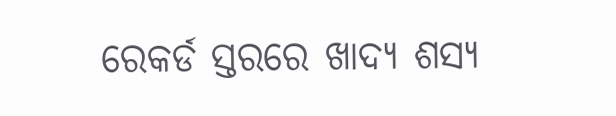ରେକର୍ଡ ସ୍ତରରେ ଖାଦ୍ୟ ଶସ୍ୟ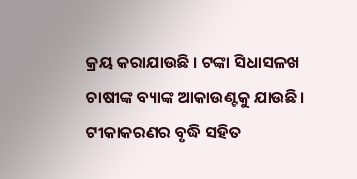କ୍ରୟ କରାଯାଉଛି । ଟଙ୍କା ସିଧାସଳଖ ଚାଷୀଙ୍କ ବ୍ୟାଙ୍କ ଆକାଉଣ୍ଟକୁ ଯାଉଛି। ଟୀକାକରଣର ବୃଦ୍ଧି ସହିତ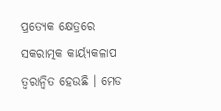ପ୍ରତ୍ୟେକ କ୍ଷେତ୍ରରେ ସକରାତ୍ମକ କାର୍ୟ୍ୟକଳାପ ତ୍ୱରାନ୍ୱିତ ହେଉଛି । ମେଡ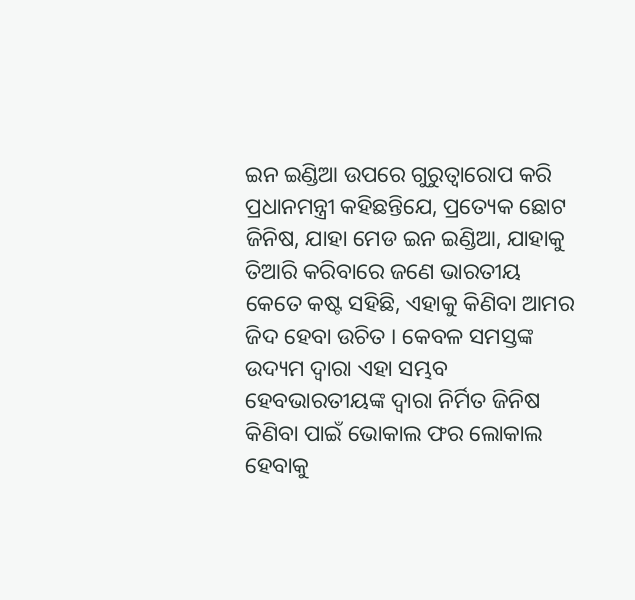ଇନ ଇଣ୍ଡିଆ ଉପରେ ଗୁରୁତ୍ୱାରୋପ କରି ପ୍ରଧାନମନ୍ତ୍ରୀ କହିଛନ୍ତିଯେ, ପ୍ରତ୍ୟେକ ଛୋଟ ଜିନିଷ, ଯାହା ମେଡ ଇନ ଇଣ୍ଡିଆ, ଯାହାକୁ ତିଆରି କରିବାରେ ଜଣେ ଭାରତୀୟ କେତେ କଷ୍ଟ ସହିଛି, ଏହାକୁ କିଣିବା ଆମର ଜିଦ ହେବା ଉଚିତ । କେବଳ ସମସ୍ତଙ୍କ ଉଦ୍ୟମ ଦ୍ୱାରା ଏହା ସମ୍ଭବ ହେବଭାରତୀୟଙ୍କ ଦ୍ୱାରା ନିର୍ମିତ ଜିନିଷ କିଣିବା ପାଇଁ ଭୋକାଲ ଫର ଲୋକାଲ ହେବାକୁ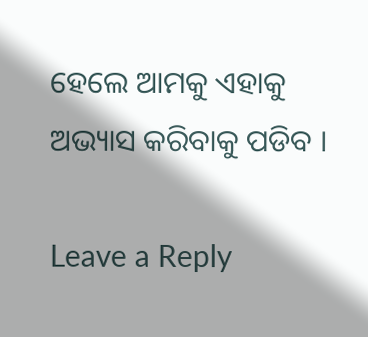ହେଲେ ଆମକୁ ଏହାକୁ ଅଭ୍ୟାସ କରିବାକୁ ପଡିବ ।

Leave a Reply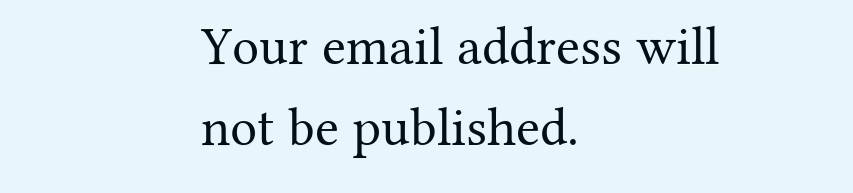Your email address will not be published.